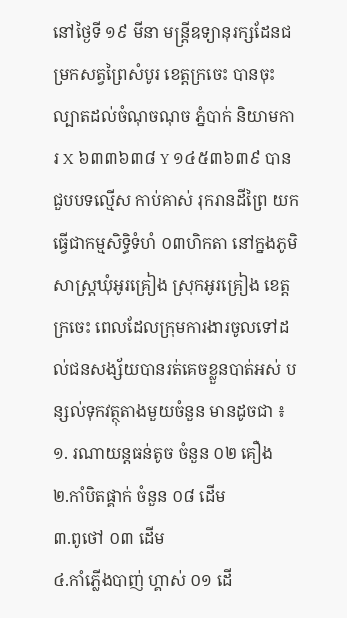នៅថ្ងៃទី ១៩ មីនា មន្ត្រីឧទ្យានុរក្សដែនជម្រកសត្វព្រៃសំបូរ ខេត្តក្រចេះ បានចុះល្បាតដល់ចំណុចណុច ភ្នំបាក់ និយាមការ X ៦៣៣៦៣៨ Y ១៤៥៣៦៣៩ បានជួបបទល្មើស កាប់គាស់ រុករានដីព្រៃ យកធ្វើជាកម្មសិទ្ធិទំហំ ០៣ហិកតា នៅក្នងភូមិសាស្ត្រឃុំអូរគ្រៀង ស្រុកអូរគ្រៀង ខេត្តក្រចេះ ពេលដែលក្រុមការងារចូលទៅដល់ជនសង្ស័យបានរត់គេចខ្លួនបាត់អស់ បន្សល់ទុកវត្ថុតាងមួយចំនួន មានដូចជា ៖
១. រណាយន្តធន់តូច ចំនួន ០២ គឿង
២.កាំបិតផ្គាក់ ចំនួន ០៨ ដើម
៣.ពូថៅ ០៣ ដើម
៤.កាំភ្លើងបាញ់ ហ្គាស់ ០១ ដើ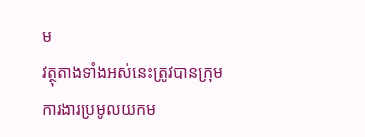ម
វត្ថុតាងទាំងអស់នេះត្រូវបានក្រុមការងារប្រមូលយកម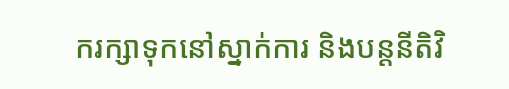ករក្សាទុកនៅស្នាក់ការ និងបន្តនីតិវិ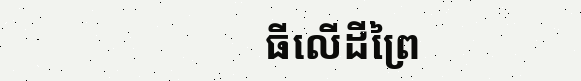ធីលើដីព្រៃ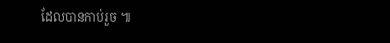ដែលបានកាប់រួច ៕